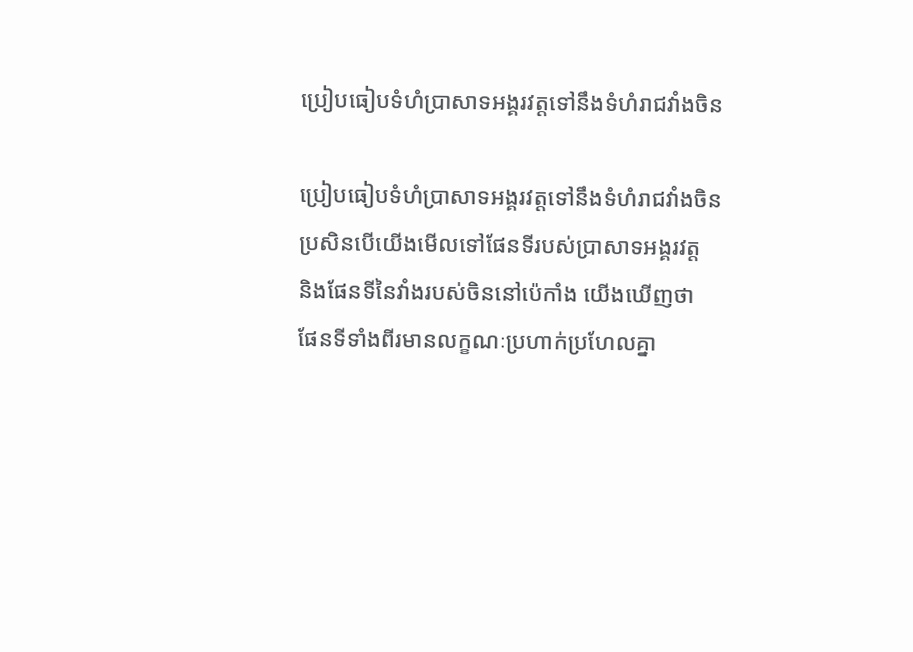ប្រៀបធៀបទំហំប្រាសាទអង្គរវត្តទៅនឹងទំហំរាជវាំងចិន

ប្រៀបធៀបទំហំប្រាសាទអង្គរវត្តទៅនឹងទំហំរាជវាំងចិន
ប្រសិនបើយើងមើលទៅផែនទីរបស់ប្រាសាទអង្គរវត្ត
និងផែនទីនៃវាំងរបស់ចិននៅប៉េកាំង យើងឃើញថា
ផែនទីទាំងពីរមានលក្ខណៈប្រហាក់ប្រហែលគ្នា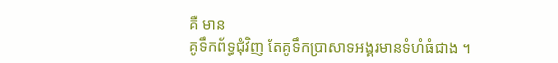គឺ មាន
គូទឹកព័ទ្ធជុំវិញ តែគូទឹកប្រាសាទអង្គរមានទំហំធំជាង ។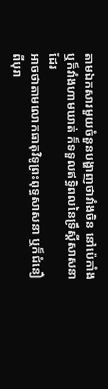តាមឯកសារមួយចំនួនបង្ហាញថាវាំងចិន នៅប៉េកាំង
ឬក៏វាំងហាមឃាត់ ក៏ទទួលឥទ្ធិពលនៃទ្រឹស្តីសាសនាដែរ
អាចថាតាមលោកធាតុវិទូព្រះពុទ្ធសាសនា ឬក៏ជំនឿ
ពីបុរា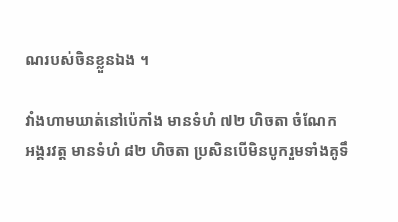ណរបស់ចិនខ្លួនឯង ។

វាំងហាមឃាត់នៅប៉េកាំង មានទំហំ ៧២ ហិចតា ចំណែក
អង្គរវត្ត មានទំហំ ៨២ ហិចតា ប្រសិនបើមិនបូករួមទាំងគូទឹ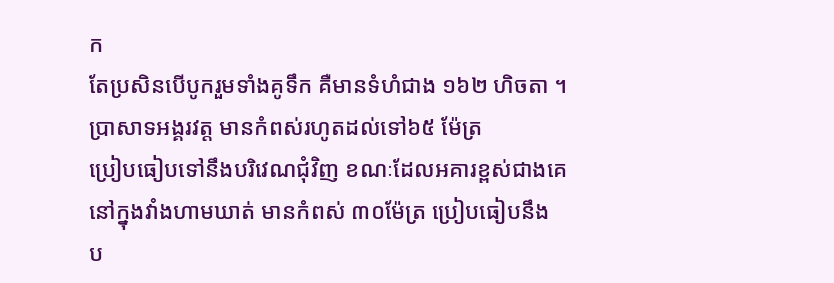ក
តែប្រសិនបើបូករួមទាំងគូទឹក គឺមានទំហំជាង ១៦២ ហិចតា ។
ប្រាសាទអង្គរវត្ត មានកំពស់រហូតដល់ទៅ៦៥ ម៉ែត្រ
ប្រៀបធៀបទៅនឹងបរិវេណជុំវិញ ខណៈដែលអគារខ្ពស់ជាងគេ
នៅក្នុងវាំងហាមឃាត់ មានកំពស់ ៣០ម៉ែត្រ ប្រៀបធៀបនឹង
ប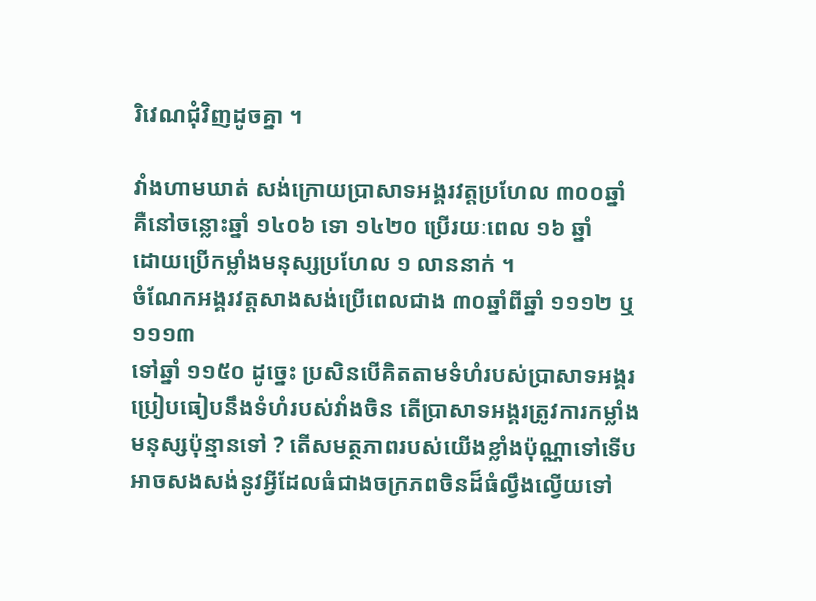រិវេណជុំវិញដូចគ្នា ។

វាំងហាមឃាត់ សង់ក្រោយប្រាសាទអង្គរវត្តប្រហែល ៣០០ឆ្នាំ
គឺនៅចន្លោះឆ្នាំ ១៤០៦ ទោ ១៤២០ ប្រើរយៈពេល ១៦ ឆ្នាំ
ដោយប្រើកម្លាំងមនុស្សប្រហែល ១ លាននាក់ ។
ចំណែកអង្គរវត្តសាងសង់ប្រើពេលជាង ៣០ឆ្នាំពីឆ្នាំ ១១១២ ឬ ១១១៣
ទៅឆ្នាំ ១១៥០ ដូច្នេះ ប្រសិនបើគិតតាមទំហំរបស់ប្រាសាទអង្គរ
ប្រៀបធៀបនឹងទំហំរបស់វាំងចិន តើប្រាសាទអង្គរត្រូវការកម្លាំង
មនុស្សប៉ុន្មានទៅ ? តើសមត្ថភាពរបស់យើងខ្លាំងប៉ុណ្ណាទៅទើប
អាចសងសង់នូវអ្វីដែលធំជាងចក្រភពចិនដ៏ធំល្វឹងល្វើយទៅ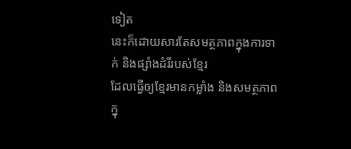ទៀត
នេះក៏ដោយសារតែសមត្ថភាពក្នុងការទាក់ និងផ្សាំងដំរីរបស់ខ្មែរ
ដែលធ្វើឲ្យខ្មែរមានកម្លាំង និងសមត្ថភាពក្នុ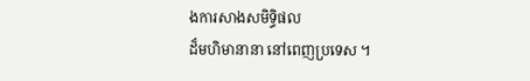ងការសាងសមិទ្ធិផល
ដ៏មហិមានានា នៅពេញប្រទេស ។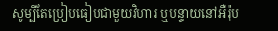សូម្បីតែប្រៀបធៀបជាមួយវិហារ ឬបន្ទាយនៅអឺរ៉ុប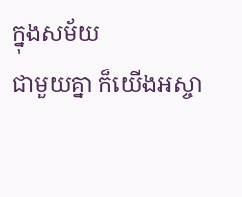ក្នុងសម័យ
ជាមួយគ្នា ក៏យើងអស្ចា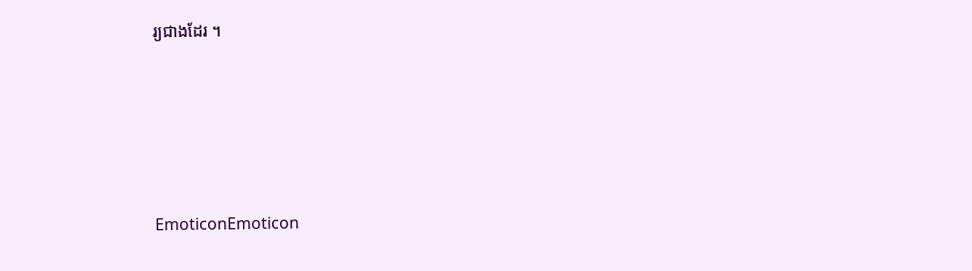រ្យជាងដែរ ។





EmoticonEmoticon